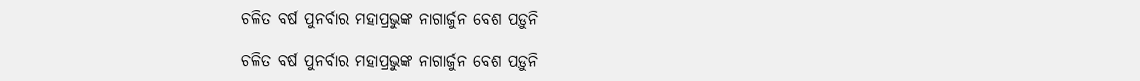ଚଳିତ ବର୍ଷ ପୁନର୍ବାର ମହାପ୍ରଭୁଙ୍କ ନାଗାର୍ଜୁନ ବେଶ ପଡ଼ୁନି

ଚଳିତ ବର୍ଷ ପୁନର୍ବାର ମହାପ୍ରଭୁଙ୍କ ନାଗାର୍ଜୁନ ବେଶ ପଡ଼ୁନି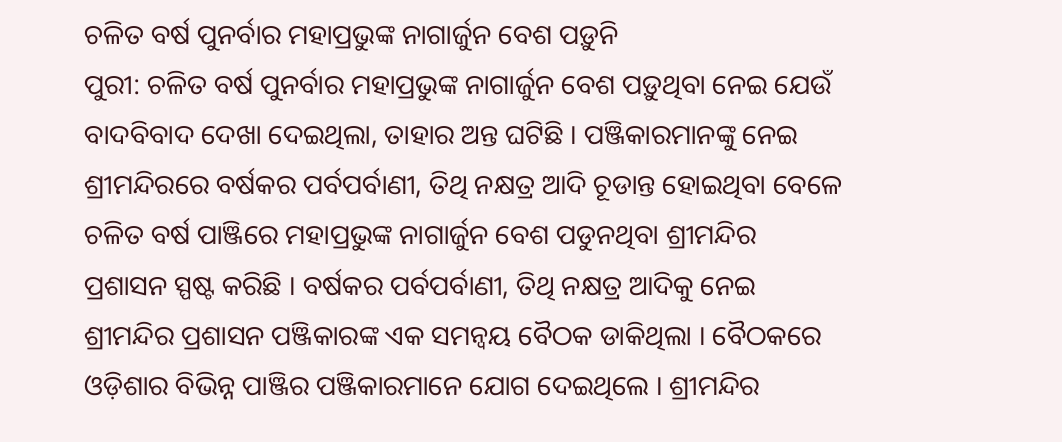ଚଳିତ ବର୍ଷ ପୁନର୍ବାର ମହାପ୍ରଭୁଙ୍କ ନାଗାର୍ଜୁନ ବେଶ ପଡ଼ୁନି
ପୁରୀ: ଚଳିତ ବର୍ଷ ପୁନର୍ବାର ମହାପ୍ରଭୁଙ୍କ ନାଗାର୍ଜୁନ ବେଶ ପଡ଼ୁଥିବା ନେଇ ଯେଉଁ ବାଦବିବାଦ ଦେଖା ଦେଇଥିଲା, ତାହାର ଅନ୍ତ ଘଟିଛି । ପଞ୍ଜିକାରମାନଙ୍କୁ ନେଇ ଶ୍ରୀମନ୍ଦିରରେ ବର୍ଷକର ପର୍ବପର୍ବାଣୀ, ତିଥି ନକ୍ଷତ୍ର ଆଦି ଚୂଡାନ୍ତ ହୋଇଥିବା ବେଳେ ଚଳିତ ବର୍ଷ ପାଞ୍ଜିରେ ମହାପ୍ରଭୁଙ୍କ ନାଗାର୍ଜୁନ ବେଶ ପଡୁନଥିବା ଶ୍ରୀମନ୍ଦିର ପ୍ରଶାସନ ସ୍ପଷ୍ଟ କରିଛି । ବର୍ଷକର ପର୍ବପର୍ବାଣୀ, ତିଥି ନକ୍ଷତ୍ର ଆଦିକୁ ନେଇ ଶ୍ରୀମନ୍ଦିର ପ୍ରଶାସନ ପଞ୍ଜିକାରଙ୍କ ଏକ ସମନ୍ୱୟ ବୈଠକ ଡାକିଥିଲା । ବୈଠକରେ ଓଡ଼ିଶାର ବିଭିନ୍ନ ପାଞ୍ଜିର ପଞ୍ଜିକାରମାନେ ଯୋଗ ଦେଇଥିଲେ । ଶ୍ରୀମନ୍ଦିର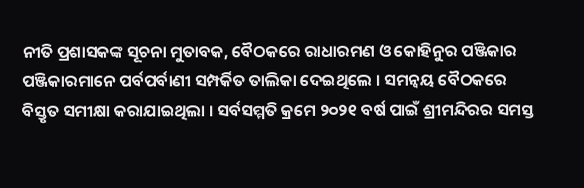ନୀତି ପ୍ରଶାସକଙ୍କ ସୂଚନା ମୁତାବକ, ବୈଠକରେ ରାଧାରମଣ ଓ କୋହିନୁର ପଞ୍ଜିକାର ପଞ୍ଜିକାରମାନେ ପର୍ବପର୍ବାଣୀ ସମ୍ପର୍କିତ ତାଲିକା ଦେଇଥିଲେ । ସମନ୍ୱୟ ବୈଠକରେ ବିସ୍ତୃତ ସମୀକ୍ଷା କରାଯାଇଥିଲା । ସର୍ବସମ୍ମତି କ୍ରମେ ୨୦୨୧ ବର୍ଷ ପାଇଁ ଶ୍ରୀମନ୍ଦିରର ସମସ୍ତ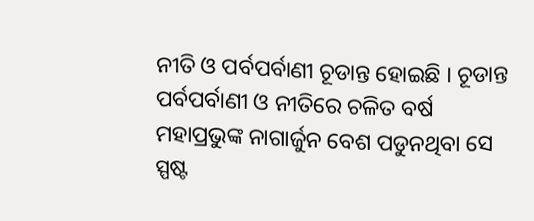ନୀତି ଓ ପର୍ବପର୍ବାଣୀ ଚୂଡାନ୍ତ ହୋଇଛି । ଚୂଡାନ୍ତ ପର୍ବପର୍ବାଣୀ ଓ ନୀତିରେ ଚଳିତ ବର୍ଷ ମହାପ୍ରଭୁଙ୍କ ନାଗାର୍ଜୁନ ବେଶ ପଡୁନଥିବା ସେ ସ୍ପଷ୍ଟ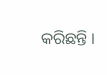କରିଛନ୍ତି ।